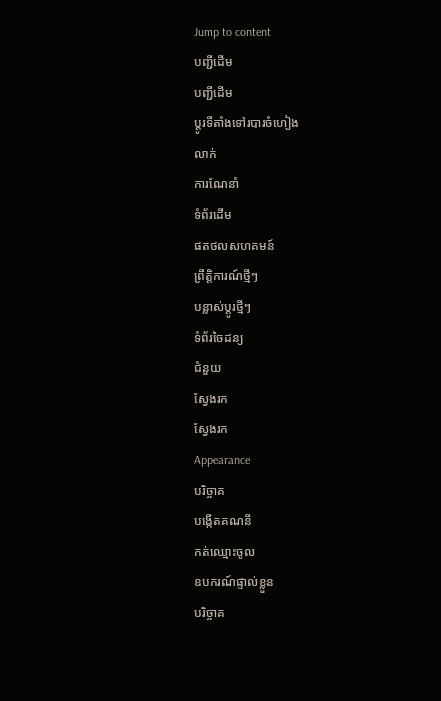Jump to content
បញ្ជីដើម
បញ្ជីដើម
ប្ដូរទីតាំងទៅរបារចំហៀង
លាក់
ការណែនាំ
ទំព័រដើម
ផតថលសហគមន៍
ព្រឹត្តិការណ៍ថ្មីៗ
បន្លាស់ប្ដូរថ្មីៗ
ទំព័រចៃដន្យ
ជំនួយ
ស្វែងរក
ស្វែងរក
Appearance
បរិច្ចាគ
បង្កើតគណនី
កត់ឈ្មោះចូល
ឧបករណ៍ផ្ទាល់ខ្លួន
បរិច្ចាគ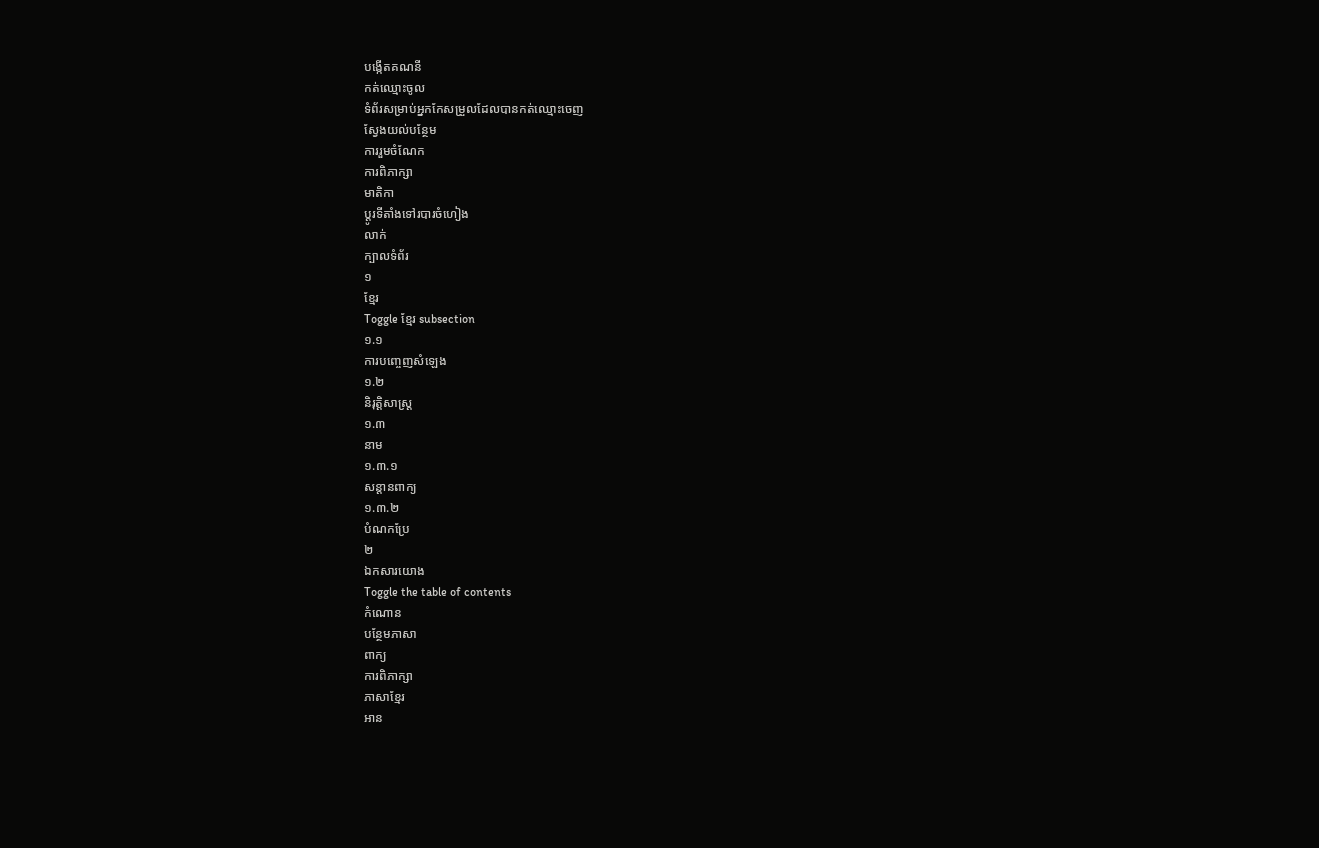បង្កើតគណនី
កត់ឈ្មោះចូល
ទំព័រសម្រាប់អ្នកកែសម្រួលដែលបានកត់ឈ្មោះចេញ
ស្វែងយល់បន្ថែម
ការរួមចំណែក
ការពិភាក្សា
មាតិកា
ប្ដូរទីតាំងទៅរបារចំហៀង
លាក់
ក្បាលទំព័រ
១
ខ្មែរ
Toggle ខ្មែរ subsection
១.១
ការបញ្ចេញសំឡេង
១.២
និរុត្តិសាស្ត្រ
១.៣
នាម
១.៣.១
សន្តានពាក្យ
១.៣.២
បំណកប្រែ
២
ឯកសារយោង
Toggle the table of contents
កំណោន
បន្ថែមភាសា
ពាក្យ
ការពិភាក្សា
ភាសាខ្មែរ
អាន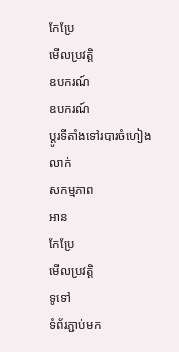កែប្រែ
មើលប្រវត្តិ
ឧបករណ៍
ឧបករណ៍
ប្ដូរទីតាំងទៅរបារចំហៀង
លាក់
សកម្មភាព
អាន
កែប្រែ
មើលប្រវត្តិ
ទូទៅ
ទំព័រភ្ជាប់មក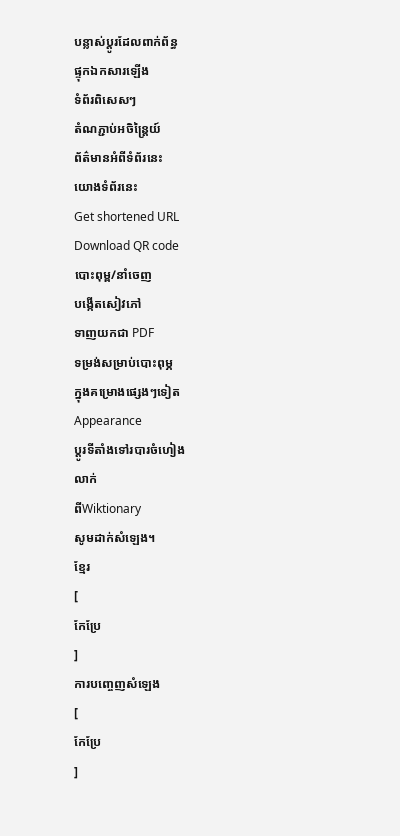បន្លាស់ប្ដូរដែលពាក់ព័ន្ធ
ផ្ទុកឯកសារឡើង
ទំព័រពិសេសៗ
តំណភ្ជាប់អចិន្ត្រៃយ៍
ព័ត៌មានអំពីទំព័រនេះ
យោងទំព័រនេះ
Get shortened URL
Download QR code
បោះពុម្ព/នាំចេញ
បង្កើតសៀវភៅ
ទាញយកជា PDF
ទម្រង់សម្រាប់បោះពុម្ភ
ក្នុងគម្រោងផ្សេងៗទៀត
Appearance
ប្ដូរទីតាំងទៅរបារចំហៀង
លាក់
ពីWiktionary
សូមដាក់សំឡេង។
ខ្មែរ
[
កែប្រែ
]
ការបញ្ចេញសំឡេង
[
កែប្រែ
]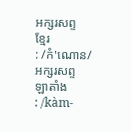អក្សរសព្ទ
ខ្មែរ
: /កំ'ណោន/
អក្សរសព្ទ
ឡាតាំង
: /kàm-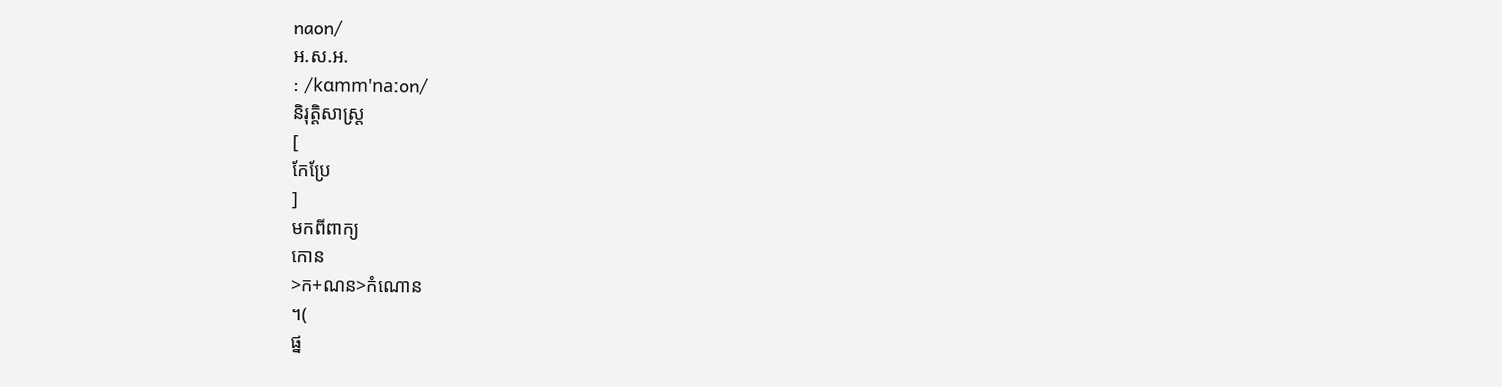naon/
អ.ស.អ.
: /kɑmm'naːon/
និរុត្តិសាស្ត្រ
[
កែប្រែ
]
មកពីពាក្យ
កោន
>ក+ណន>កំណោន
។(
ផ្ន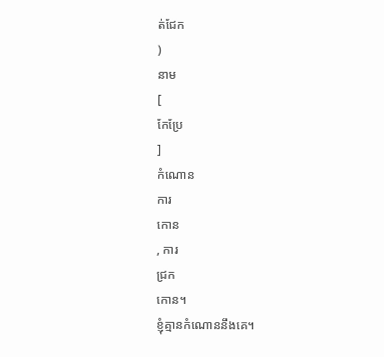ត់ជែក
)
នាម
[
កែប្រែ
]
កំណោន
ការ
កោន
, ការ
ជ្រក
កោន។
ខ្ញុំគ្មានកំណោននឹងគេ។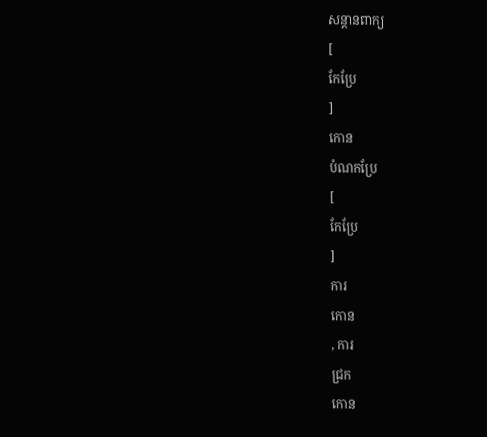សន្តានពាក្យ
[
កែប្រែ
]
កោន
បំណកប្រែ
[
កែប្រែ
]
ការ
កោន
, ការ
ជ្រក
កោន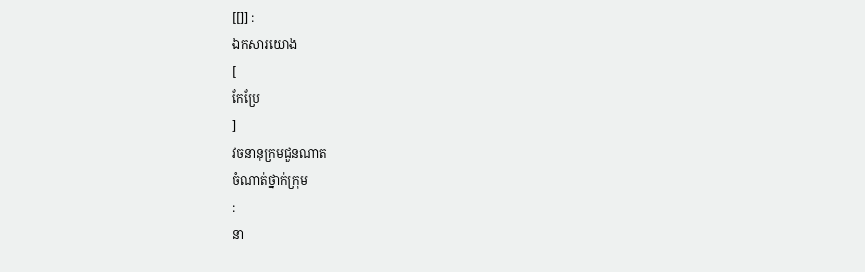[[]] :
ឯកសារយោង
[
កែប្រែ
]
វចនានុក្រមជួនណាត
ចំណាត់ថ្នាក់ក្រុម
:
នា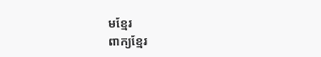មខ្មែរ
ពាក្យខ្មែរ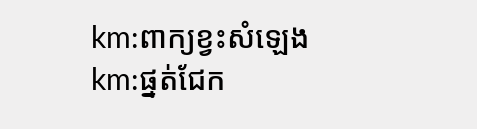km:ពាក្យខ្វះសំឡេង
km:ផ្នត់ជែក